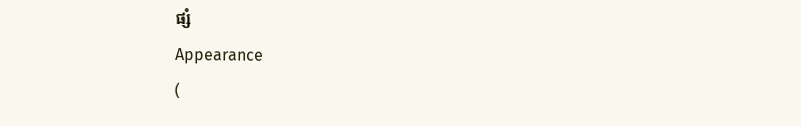ផ្សំ
Appearance
(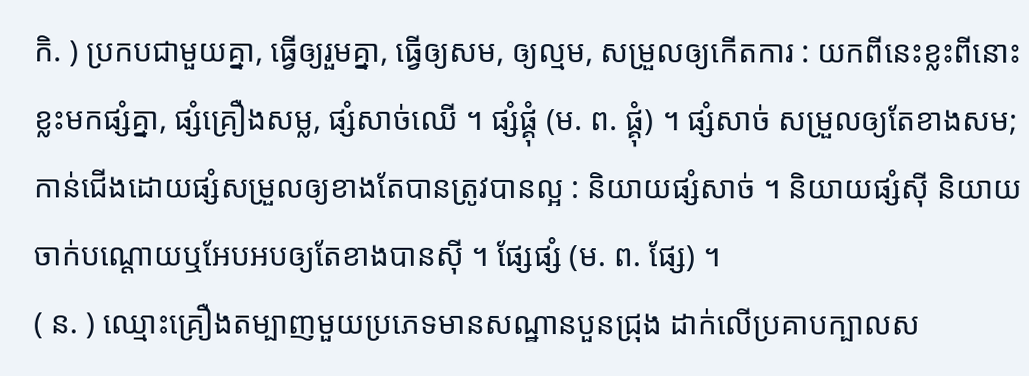កិ. ) ប្រកបជាមួយគ្នា, ធ្វើឲ្យរួមគ្នា, ធ្វើឲ្យសម, ឲ្យល្មម, សម្រួលឲ្យកើតការ : យកពីនេះខ្លះពីនោះខ្លះមកផ្សំគ្នា, ផ្សំគ្រឿងសម្ល, ផ្សំសាច់ឈើ ។ ផ្សំផ្គុំ (ម. ព. ផ្គុំ) ។ ផ្សំសាច់ សម្រួលឲ្យតែខាងសម; កាន់ជើងដោយផ្សំសម្រួលឲ្យខាងតែបានត្រូវបានល្អ : និយាយផ្សំសាច់ ។ និយាយផ្សំស៊ី និយាយចាក់បណ្ដោយឬអែបអបឲ្យតែខាងបានស៊ី ។ ផ្សែផ្សំ (ម. ព. ផ្សែ) ។
( ន. ) ឈ្មោះគ្រឿងតម្បាញមួយប្រភេទមានសណ្ឋានបួនជ្រុង ដាក់លើប្រគាបក្បាលស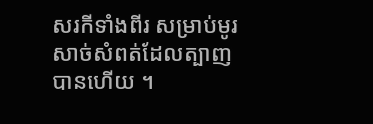សរកីទាំងពីរ សម្រាប់មូរសាច់សំពត់ដែលត្បាញបានហើយ ។